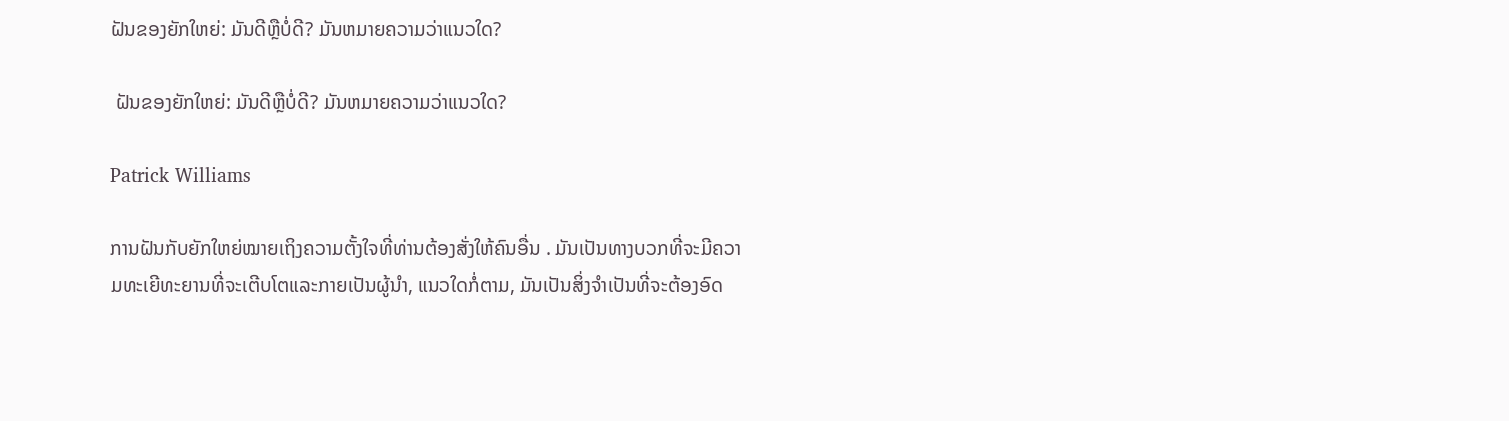ຝັນຂອງຍັກໃຫຍ່: ມັນດີຫຼືບໍ່ດີ? ມັນຫມາຍຄວາມວ່າແນວໃດ?

 ຝັນຂອງຍັກໃຫຍ່: ມັນດີຫຼືບໍ່ດີ? ມັນຫມາຍຄວາມວ່າແນວໃດ?

Patrick Williams

ການຝັນກັບຍັກໃຫຍ່ໝາຍເຖິງຄວາມຕັ້ງໃຈທີ່ທ່ານຕ້ອງສັ່ງໃຫ້ຄົນອື່ນ . ມັນເປັນທາງບວກທີ່ຈະມີຄວາມທະເຍີທະຍານທີ່ຈະເຕີບໂຕແລະກາຍເປັນຜູ້ນໍາ, ແນວໃດກໍ່ຕາມ, ມັນເປັນສິ່ງຈໍາເປັນທີ່ຈະຕ້ອງອົດ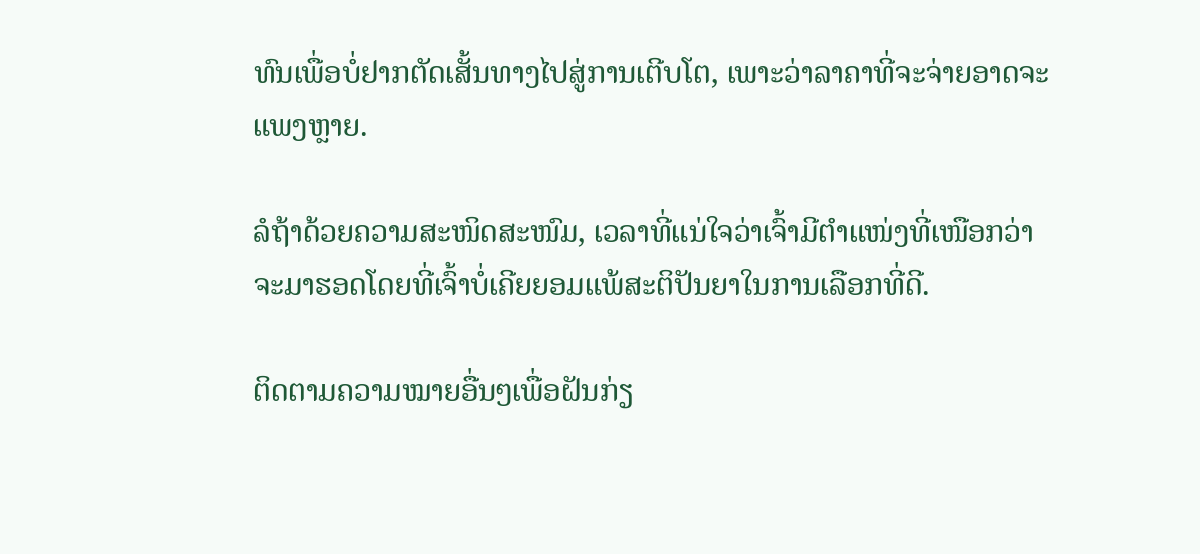ທົນເພື່ອບໍ່ຢາກຕັດເສັ້ນທາງໄປສູ່ການເຕີບໂຕ, ເພາະວ່າລາຄາທີ່ຈະຈ່າຍອາດຈະແພງຫຼາຍ.

ລໍຖ້າດ້ວຍຄວາມສະໜິດສະໜົມ, ເວລາທີ່ແນ່ໃຈວ່າເຈົ້າມີຕຳແໜ່ງທີ່ເໜືອກວ່າຈະມາຮອດໂດຍທີ່ເຈົ້າບໍ່ເຄີຍຍອມແພ້ສະຕິປັນຍາໃນການເລືອກທີ່ດີ.

ຕິດຕາມຄວາມໝາຍອື່ນໆເພື່ອຝັນກ່ຽ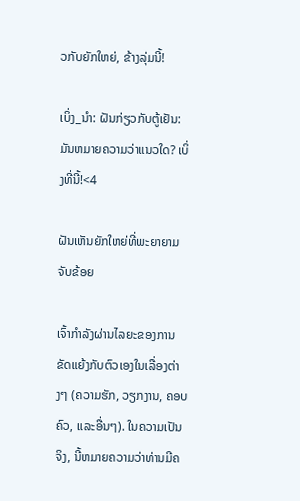ວກັບຍັກໃຫຍ່, ຂ້າງລຸ່ມນີ້!

ເບິ່ງ_ນຳ: ຝັນກ່ຽວກັບຕູ້ເຢັນ: ມັນຫມາຍຄວາມວ່າແນວໃດ? ເບິ່ງທີ່ນີ້!<4

ຝັນເຫັນຍັກໃຫຍ່ທີ່ພະຍາຍາມຈັບຂ້ອຍ

ເຈົ້າກໍາລັງຜ່ານໄລຍະຂອງການຂັດແຍ້ງກັບຕົວເອງໃນເລື່ອງຕ່າງໆ (ຄວາມຮັກ, ວຽກງານ, ຄອບຄົວ, ແລະອື່ນໆ). ໃນຄວາມເປັນຈິງ, ນີ້ຫມາຍຄວາມວ່າທ່ານມີຄ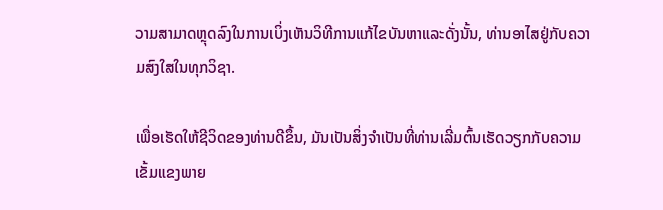ວາມສາມາດຫຼຸດລົງໃນການເບິ່ງເຫັນວິທີການແກ້ໄຂບັນຫາແລະດັ່ງນັ້ນ, ທ່ານອາໄສຢູ່ກັບຄວາມສົງໃສໃນທຸກວິຊາ.

ເພື່ອເຮັດໃຫ້ຊີວິດຂອງທ່ານດີຂຶ້ນ, ມັນເປັນສິ່ງຈໍາເປັນທີ່ທ່ານເລີ່ມຕົ້ນເຮັດວຽກກັບຄວາມເຂັ້ມແຂງພາຍ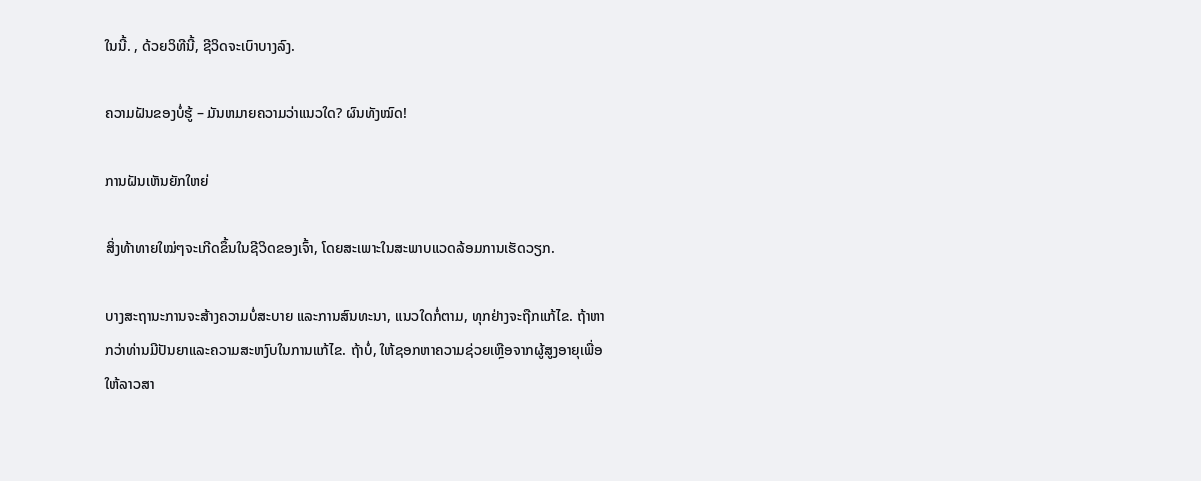ໃນນີ້. , ດ້ວຍວິທີນີ້, ຊີວິດຈະເບົາບາງລົງ.

ຄວາມຝັນຂອງບໍ່ຮູ້ – ມັນຫມາຍຄວາມວ່າແນວໃດ? ຜົນທັງໝົດ!

ການຝັນເຫັນຍັກໃຫຍ່

ສິ່ງທ້າທາຍໃໝ່ໆຈະເກີດຂຶ້ນໃນຊີວິດຂອງເຈົ້າ, ໂດຍສະເພາະໃນສະພາບແວດລ້ອມການເຮັດວຽກ.

ບາງສະຖານະການຈະສ້າງຄວາມບໍ່ສະບາຍ ແລະການສົນທະນາ, ແນວໃດກໍ່ຕາມ, ທຸກຢ່າງຈະຖືກແກ້ໄຂ. ຖ້າຫາກວ່າທ່ານມີປັນຍາແລະຄວາມສະຫງົບໃນການແກ້ໄຂ. ຖ້າບໍ່, ໃຫ້ຊອກຫາຄວາມຊ່ວຍເຫຼືອຈາກຜູ້ສູງອາຍຸເພື່ອໃຫ້ລາວສາ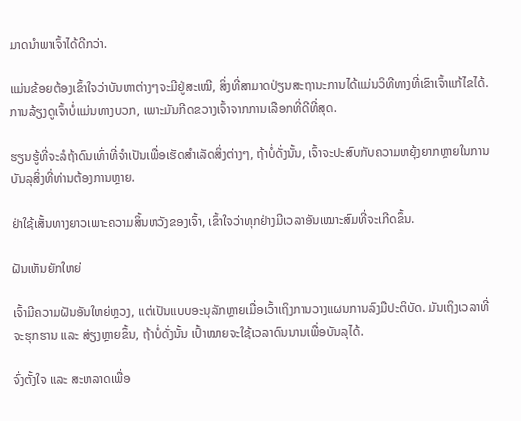ມາດນໍາພາເຈົ້າໄດ້ດີກວ່າ.

ແມ່ນຂ້ອຍຕ້ອງເຂົ້າໃຈວ່າບັນຫາຕ່າງໆຈະມີຢູ່ສະເໝີ, ສິ່ງທີ່ສາມາດປ່ຽນສະຖານະການໄດ້ແມ່ນວິທີທາງທີ່ເຂົາເຈົ້າແກ້ໄຂໄດ້. ການລ້ຽງດູເຈົ້າບໍ່ແມ່ນທາງບວກ, ເພາະມັນກີດຂວາງເຈົ້າຈາກການເລືອກທີ່ດີທີ່ສຸດ.

ຮຽນຮູ້ທີ່ຈະລໍຖ້າດົນເທົ່າທີ່ຈຳເປັນເພື່ອເຮັດສຳເລັດສິ່ງຕ່າງໆ, ຖ້າບໍ່ດັ່ງນັ້ນ, ເຈົ້າຈະປະສົບກັບຄວາມຫຍຸ້ງຍາກຫຼາຍໃນການບັນລຸສິ່ງທີ່ທ່ານຕ້ອງການຫຼາຍ.

ຢ່າໃຊ້ເສັ້ນທາງຍາວເພາະຄວາມສິ້ນຫວັງຂອງເຈົ້າ, ເຂົ້າໃຈວ່າທຸກຢ່າງມີເວລາອັນເໝາະສົມທີ່ຈະເກີດຂຶ້ນ.

ຝັນເຫັນຍັກໃຫຍ່

ເຈົ້າມີຄວາມຝັນອັນໃຫຍ່ຫຼວງ, ແຕ່ເປັນແບບອະນຸລັກຫຼາຍເມື່ອເວົ້າເຖິງການວາງແຜນການລົງມືປະຕິບັດ. ມັນເຖິງເວລາທີ່ຈະຮຸກຮານ ແລະ ສ່ຽງຫຼາຍຂຶ້ນ, ຖ້າບໍ່ດັ່ງນັ້ນ ເປົ້າໝາຍຈະໃຊ້ເວລາດົນນານເພື່ອບັນລຸໄດ້.

ຈົ່ງຕັ້ງໃຈ ແລະ ສະຫລາດເພື່ອ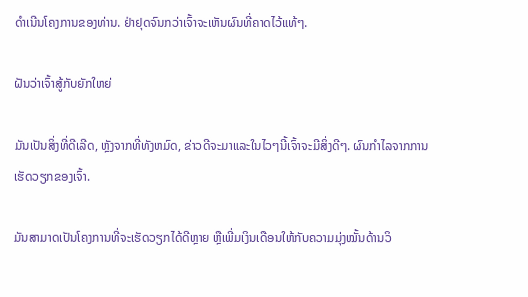ດໍາເນີນໂຄງການຂອງທ່ານ. ຢ່າຢຸດຈົນກວ່າເຈົ້າຈະເຫັນຜົນທີ່ຄາດໄວ້ແທ້ໆ.

ຝັນວ່າເຈົ້າສູ້ກັບຍັກໃຫຍ່

ມັນເປັນສິ່ງທີ່ດີເລີດ, ຫຼັງຈາກທີ່ທັງຫມົດ, ຂ່າວດີຈະມາແລະໃນໄວໆນີ້ເຈົ້າຈະມີສິ່ງດີໆ. ຜົນກໍາໄລຈາກການເຮັດວຽກຂອງເຈົ້າ.

ມັນສາມາດເປັນໂຄງການທີ່ຈະເຮັດວຽກໄດ້ດີຫຼາຍ ຫຼືເພີ່ມເງິນເດືອນໃຫ້ກັບຄວາມມຸ່ງໝັ້ນດ້ານວິ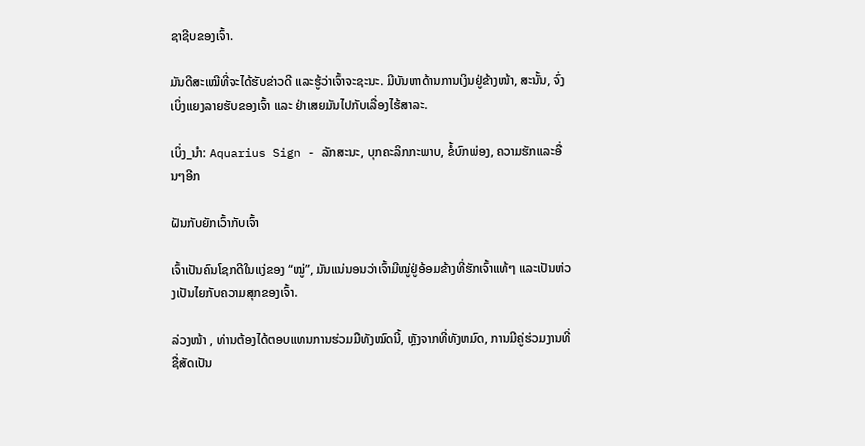ຊາຊີບຂອງເຈົ້າ.

ມັນດີສະເໝີທີ່ຈະໄດ້ຮັບຂ່າວດີ ແລະຮູ້ວ່າເຈົ້າຈະຊະນະ. ມີບັນຫາດ້ານການເງິນຢູ່ຂ້າງໜ້າ, ສະນັ້ນ, ຈົ່ງເບິ່ງແຍງລາຍຮັບຂອງເຈົ້າ ແລະ ຢ່າເສຍມັນໄປກັບເລື່ອງໄຮ້ສາລະ.

ເບິ່ງ_ນຳ: Aquarius Sign - ລັກສະນະ, ບຸກຄະລິກກະພາບ, ຂໍ້ບົກພ່ອງ, ຄວາມຮັກແລະອື່ນໆອີກ

ຝັນກັບຍັກເວົ້າກັບເຈົ້າ

ເຈົ້າເປັນຄົນໂຊກດີໃນແງ່ຂອງ “ໝູ່”, ມັນແນ່ນອນວ່າເຈົ້າມີໝູ່ຢູ່ອ້ອມຂ້າງທີ່ຮັກເຈົ້າແທ້ໆ ແລະເປັນຫ່ວງເປັນໄຍກັບຄວາມສຸກຂອງເຈົ້າ.

ລ່ວງໜ້າ , ທ່ານຕ້ອງໄດ້ຕອບແທນການຮ່ວມມືທັງໝົດນີ້, ຫຼັງຈາກທີ່ທັງຫມົດ, ການມີຄູ່ຮ່ວມງານທີ່ຊື່ສັດເປັນ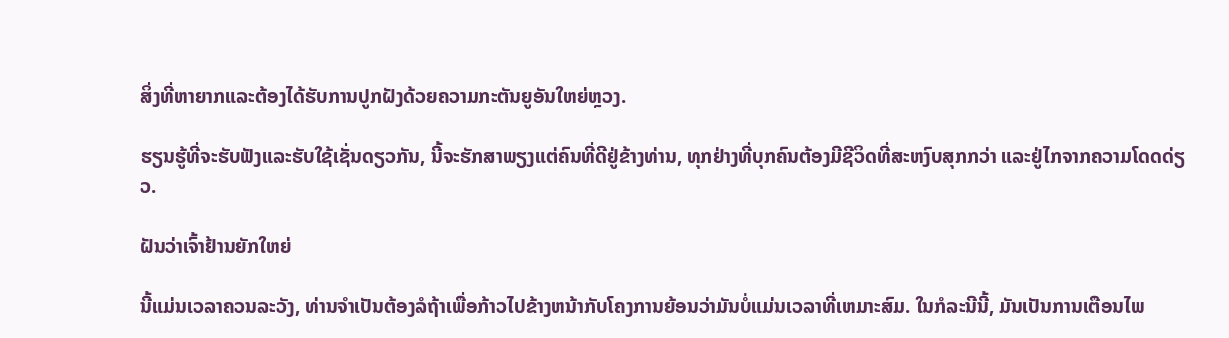ສິ່ງທີ່ຫາຍາກແລະຕ້ອງໄດ້ຮັບການປູກຝັງດ້ວຍຄວາມກະຕັນຍູອັນໃຫຍ່ຫຼວງ.

ຮຽນຮູ້ທີ່ຈະຮັບຟັງແລະຮັບໃຊ້ເຊັ່ນດຽວກັນ, ນີ້ຈະຮັກສາພຽງແຕ່ຄົນທີ່ດີຢູ່ຂ້າງທ່ານ, ທຸກຢ່າງທີ່ບຸກຄົນຕ້ອງມີຊີວິດທີ່ສະຫງົບສຸກກວ່າ ແລະຢູ່ໄກຈາກຄວາມໂດດດ່ຽວ.

ຝັນວ່າເຈົ້າຢ້ານຍັກໃຫຍ່

ນີ້ແມ່ນເວລາຄວນລະວັງ, ທ່ານຈໍາເປັນຕ້ອງລໍຖ້າເພື່ອກ້າວໄປຂ້າງຫນ້າກັບໂຄງການຍ້ອນວ່າມັນບໍ່ແມ່ນເວລາທີ່ເຫມາະສົມ. ໃນກໍລະນີນີ້, ມັນເປັນການເຕືອນໄພ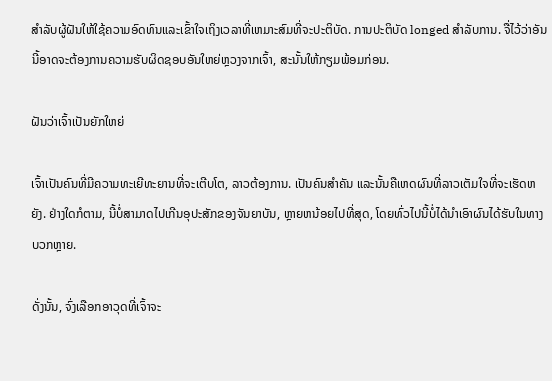ສໍາລັບຜູ້ຝັນໃຫ້ໃຊ້ຄວາມອົດທົນແລະເຂົ້າໃຈເຖິງເວລາທີ່ເຫມາະສົມທີ່ຈະປະຕິບັດ. ການປະຕິບັດ longed ສໍາລັບການ. ຈື່ໄວ້ວ່າອັນນີ້ອາດຈະຕ້ອງການຄວາມຮັບຜິດຊອບອັນໃຫຍ່ຫຼວງຈາກເຈົ້າ, ສະນັ້ນໃຫ້ກຽມພ້ອມກ່ອນ.

ຝັນວ່າເຈົ້າເປັນຍັກໃຫຍ່

ເຈົ້າເປັນຄົນທີ່ມີຄວາມທະເຍີທະຍານທີ່ຈະເຕີບໂຕ, ລາວຕ້ອງການ. ເປັນຄົນສຳຄັນ ແລະນັ້ນຄືເຫດຜົນທີ່ລາວເຕັມໃຈທີ່ຈະເຮັດຫຍັງ. ຢ່າງໃດກໍຕາມ, ນີ້ບໍ່ສາມາດໄປເກີນອຸປະສັກຂອງຈັນຍາບັນ, ຫຼາຍຫນ້ອຍໄປທີ່ສຸດ, ໂດຍທົ່ວໄປນີ້ບໍ່ໄດ້ນໍາເອົາຜົນໄດ້ຮັບໃນທາງບວກຫຼາຍ.

ດັ່ງນັ້ນ, ຈົ່ງເລືອກອາວຸດທີ່ເຈົ້າຈະ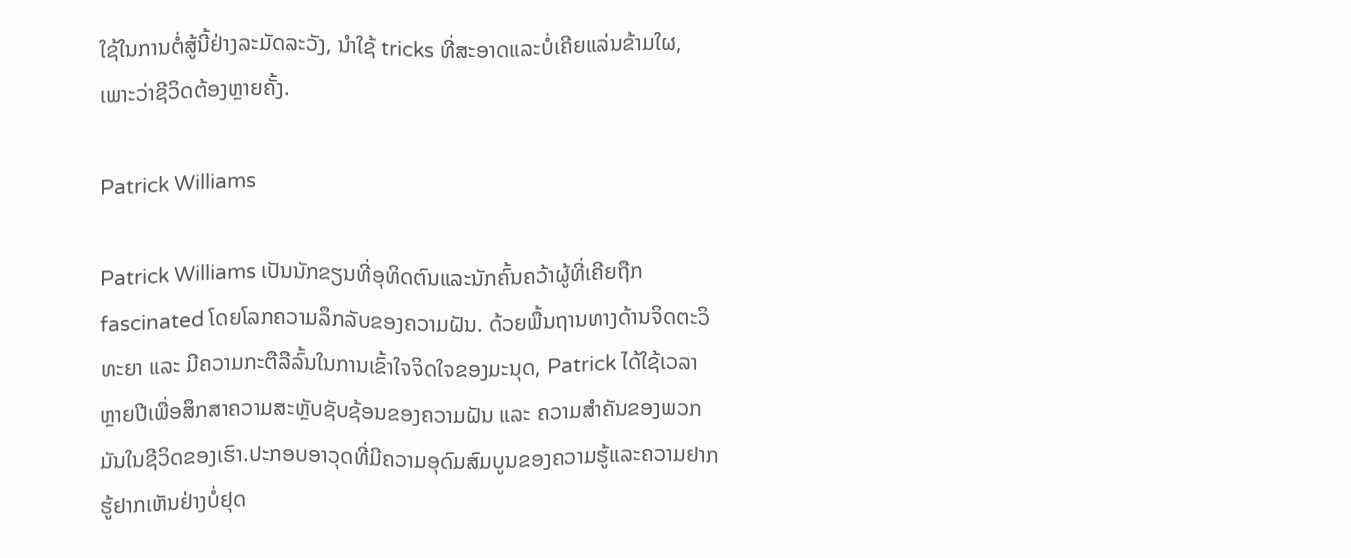ໃຊ້ໃນການຕໍ່ສູ້ນີ້ຢ່າງລະມັດລະວັງ, ນໍາໃຊ້ tricks ທີ່ສະອາດແລະບໍ່ເຄີຍແລ່ນຂ້າມໃຜ, ເພາະວ່າຊີວິດຕ້ອງຫຼາຍຄັ້ງ.

Patrick Williams

Patrick Williams ເປັນນັກຂຽນທີ່ອຸທິດຕົນແລະນັກຄົ້ນຄວ້າຜູ້ທີ່ເຄີຍຖືກ fascinated ໂດຍໂລກຄວາມລຶກລັບຂອງຄວາມຝັນ. ດ້ວຍພື້ນຖານທາງດ້ານຈິດຕະວິທະຍາ ແລະ ມີຄວາມກະຕືລືລົ້ນໃນການເຂົ້າໃຈຈິດໃຈຂອງມະນຸດ, Patrick ໄດ້ໃຊ້ເວລາຫຼາຍປີເພື່ອສຶກສາຄວາມສະຫຼັບຊັບຊ້ອນຂອງຄວາມຝັນ ແລະ ຄວາມສຳຄັນຂອງພວກມັນໃນຊີວິດຂອງເຮົາ.ປະກອບອາວຸດທີ່ມີຄວາມອຸດົມສົມບູນຂອງຄວາມຮູ້ແລະຄວາມຢາກຮູ້ຢາກເຫັນຢ່າງບໍ່ຢຸດ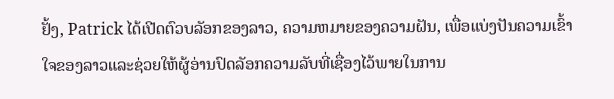ຢັ້ງ, Patrick ໄດ້ເປີດຕົວບລັອກຂອງລາວ, ຄວາມຫມາຍຂອງຄວາມຝັນ, ເພື່ອແບ່ງປັນຄວາມເຂົ້າໃຈຂອງລາວແລະຊ່ວຍໃຫ້ຜູ້ອ່ານປົດລັອກຄວາມລັບທີ່ເຊື່ອງໄວ້ພາຍໃນການ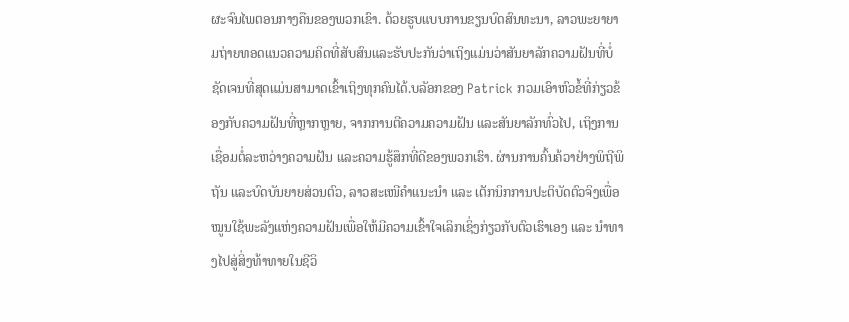ຜະຈົນໄພຕອນກາງຄືນຂອງພວກເຂົາ. ດ້ວຍຮູບແບບການຂຽນບົດສົນທະນາ, ລາວພະຍາຍາມຖ່າຍທອດແນວຄວາມຄິດທີ່ສັບສົນແລະຮັບປະກັນວ່າເຖິງແມ່ນວ່າສັນຍາລັກຄວາມຝັນທີ່ບໍ່ຊັດເຈນທີ່ສຸດແມ່ນສາມາດເຂົ້າເຖິງທຸກຄົນໄດ້.ບລັອກຂອງ Patrick ກວມເອົາຫົວຂໍ້ທີ່ກ່ຽວຂ້ອງກັບຄວາມຝັນທີ່ຫຼາກຫຼາຍ, ຈາກການຕີຄວາມຄວາມຝັນ ແລະສັນຍາລັກທົ່ວໄປ, ເຖິງການເຊື່ອມຕໍ່ລະຫວ່າງຄວາມຝັນ ແລະຄວາມຮູ້ສຶກທີ່ດີຂອງພວກເຮົາ. ຜ່ານການຄົ້ນຄ້ວາຢ່າງພິຖີພິຖັນ ແລະບົດບັນຍາຍສ່ວນຕົວ, ລາວສະເໜີຄຳແນະນຳ ແລະ ເຕັກນິກການປະຕິບັດຕົວຈິງເພື່ອໝູນໃຊ້ພະລັງແຫ່ງຄວາມຝັນເພື່ອໃຫ້ມີຄວາມເຂົ້າໃຈເລິກເຊິ່ງກ່ຽວກັບຕົວເຮົາເອງ ແລະ ນຳທາງໄປສູ່ສິ່ງທ້າທາຍໃນຊີວິ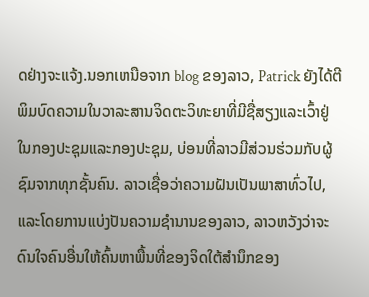ດຢ່າງຈະແຈ້ງ.ນອກເຫນືອຈາກ blog ຂອງລາວ, Patrick ຍັງໄດ້ຕີພິມບົດຄວາມໃນວາລະສານຈິດຕະວິທະຍາທີ່ມີຊື່ສຽງແລະເວົ້າຢູ່ໃນກອງປະຊຸມແລະກອງປະຊຸມ, ບ່ອນທີ່ລາວມີສ່ວນຮ່ວມກັບຜູ້ຊົມຈາກທຸກຊັ້ນຄົນ. ລາວເຊື່ອວ່າຄວາມຝັນເປັນພາສາທົ່ວໄປ, ແລະໂດຍການແບ່ງປັນຄວາມຊໍານານຂອງລາວ, ລາວຫວັງວ່າຈະດົນໃຈຄົນອື່ນໃຫ້ຄົ້ນຫາພື້ນທີ່ຂອງຈິດໃຕ້ສໍານຶກຂອງ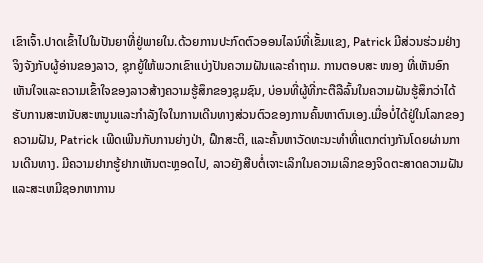ເຂົາເຈົ້າ.ປາດເຂົ້າໄປໃນປັນຍາທີ່ຢູ່ພາຍໃນ.ດ້ວຍການປະກົດຕົວອອນໄລນ໌ທີ່ເຂັ້ມແຂງ, Patrick ມີສ່ວນຮ່ວມຢ່າງຈິງຈັງກັບຜູ້ອ່ານຂອງລາວ, ຊຸກຍູ້ໃຫ້ພວກເຂົາແບ່ງປັນຄວາມຝັນແລະຄໍາຖາມ. ການຕອບສະ ໜອງ ທີ່ເຫັນອົກເຫັນໃຈແລະຄວາມເຂົ້າໃຈຂອງລາວສ້າງຄວາມຮູ້ສຶກຂອງຊຸມຊົນ, ບ່ອນທີ່ຜູ້ທີ່ກະຕືລືລົ້ນໃນຄວາມຝັນຮູ້ສຶກວ່າໄດ້ຮັບການສະຫນັບສະຫນູນແລະກໍາລັງໃຈໃນການເດີນທາງສ່ວນຕົວຂອງການຄົ້ນຫາຕົນເອງ.ເມື່ອບໍ່ໄດ້ຢູ່ໃນໂລກຂອງຄວາມຝັນ, Patrick ເພີດເພີນກັບການຍ່າງປ່າ, ຝຶກສະຕິ, ແລະຄົ້ນຫາວັດທະນະທໍາທີ່ແຕກຕ່າງກັນໂດຍຜ່ານການເດີນທາງ. ມີຄວາມຢາກຮູ້ຢາກເຫັນຕະຫຼອດໄປ, ລາວຍັງສືບຕໍ່ເຈາະເລິກໃນຄວາມເລິກຂອງຈິດຕະສາດຄວາມຝັນແລະສະເຫມີຊອກຫາການ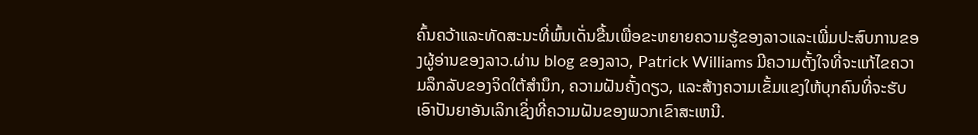ຄົ້ນຄວ້າແລະທັດສະນະທີ່ພົ້ນເດັ່ນຂື້ນເພື່ອຂະຫຍາຍຄວາມຮູ້ຂອງລາວແລະເພີ່ມປະສົບການຂອງຜູ້ອ່ານຂອງລາວ.ຜ່ານ blog ຂອງລາວ, Patrick Williams ມີຄວາມຕັ້ງໃຈທີ່ຈະແກ້ໄຂຄວາມລຶກລັບຂອງຈິດໃຕ້ສໍານຶກ, ຄວາມຝັນຄັ້ງດຽວ, ແລະສ້າງຄວາມເຂັ້ມແຂງໃຫ້ບຸກຄົນທີ່ຈະຮັບເອົາປັນຍາອັນເລິກເຊິ່ງທີ່ຄວາມຝັນຂອງພວກເຂົາສະເຫນີ.